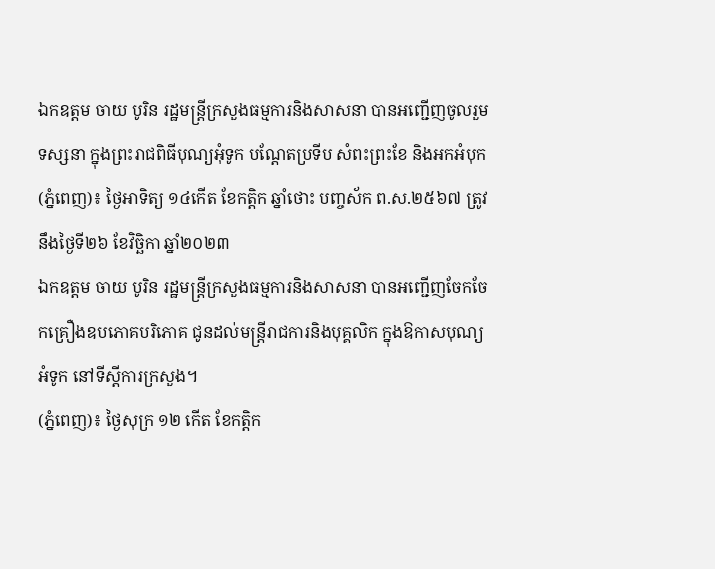ឯកឧត្តម ចាយ បូរិន រដ្ឋមន្រ្តីក្រសួងធម្មការនិងសាសនា បានអញ្ជើញចូលរួមទស្សនា ក្នុងព្រះរាជពិធីបុណ្យអុំទូក បណ្ដែតប្រទីប សំពះព្រះខែ និងអកអំបុក
(ភ្នំពេញ)៖ ថ្ងៃអាទិត្យ ១៤កើត ខែកត្ដិក ឆ្នាំថោះ បញ្ចស័ក ព.ស.២៥៦៧ ត្រូវនឹងថ្ងៃទី២៦ ខែវិច្ឆិកា ឆ្នាំ២០២៣
ឯកឧត្តម ចាយ បូរិន រដ្ឋមន្រ្តីក្រសួងធម្មការនិងសាសនា បានអញ្ជើញចែកចែកគ្រឿងឧបភោគបរិភោគ ជូនដល់មន្ត្រីរាជការនិងបុគ្គលិក ក្នុងឱកាសបុណ្យអំទូក នៅទីស្តីការក្រសួង។
(ភ្នំពេញ)៖ ថ្ងៃសុក្រ ១២ កើត ខែកត្តិក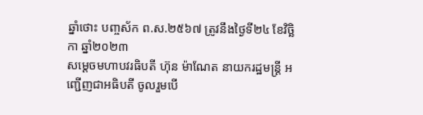ឆ្នាំថោះ បញ្ចស័ក ព.ស.២៥៦៧ ត្រូវនឹងថ្ងៃទី២៤ ខែវិច្ឆិកា ឆ្នាំ២០២៣
សម្តេចមហាបវរធិបតី ហ៊ុន ម៉ាណែត នាយករដ្ឋមន្ត្រី អញ្ជើញជាអធិបតី ចូលរួមបើ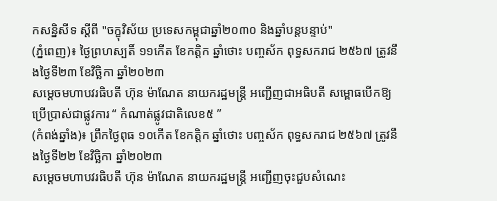កសន្និសីទ ស្តីពី "ចក្ខុវិស័យ ប្រទេសកម្ពុជាឆ្នាំ២០៣០ និងឆ្នាំបន្តបន្ទាប់''
(ភ្នំពេញ)៖ ថ្ងៃព្រហស្បតិ៍ ១១កើត ខែកត្តិក ឆ្នាំថោះ បញ្ចស័ក ពុទ្ធសករាជ ២៥៦៧ ត្រូវនឹងថ្ងៃទី២៣ ខែវិច្ឆិកា ឆ្នាំ២០២៣
សម្តេចមហាបវរធិបតី ហ៊ុន ម៉ាណែត នាយករដ្ឋមន្ត្រី អញ្ជើញជាអធិបតី សម្ពោធបើកឱ្យប្រើប្រាស់ជាផ្លូវការ “ កំណាត់ផ្លូវជាតិលេខ៥ ”
(កំពង់ឆ្នាំង)៖ ព្រឹកថ្ងៃពុធ ១០កើត ខែកត្តិក ឆ្នាំថោះ បញ្ចស័ក ពុទ្ធសករាជ ២៥៦៧ ត្រូវនឹងថ្ងៃទី២២ ខែវិច្ឆិកា ឆ្នាំ២០២៣
សម្តេចមហាបវរធិបតី ហ៊ុន ម៉ាណែត នាយករដ្ឋមន្ត្រី អញ្ជើញចុះជួបសំណេះ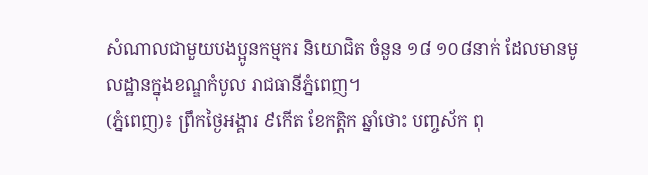សំណាលជាមួយបងប្អូនកម្មករ និយោជិត ចំនួន ១៨ ១០៨នាក់ ដែលមានមូលដ្ឋានក្នុងខណ្ឌកំបូល រាជធានីភ្នំពេញ។
(ភ្នំពេញ)៖ ព្រឹកថ្ងៃអង្គារ ៩កើត ខែកត្តិក ឆ្នាំថោះ បញ្ចស័ក ពុ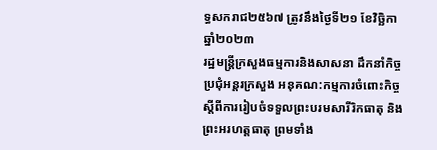ទ្ធសករាជ២៥៦៧ ត្រូវនឹងថ្ងៃទី២១ ខែវិច្ឆិកា ឆ្នាំ២០២៣
រដ្ឋមន្រ្តីក្រសួងធម្មការនិងសាសនា ដឹកនាំកិច្ចប្រជុំអន្តរក្រសួង អនុគណ:កម្មការចំពោះកិច្ច ស្តីពីការរៀបចំទទួលព្រះបរមសារីរិកធាតុ និងព្រះអរហត្តធាតុ ព្រមទាំង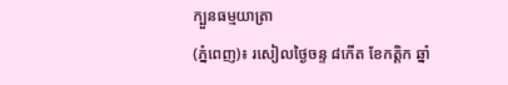ក្បួនធម្មយាត្រា
(ភ្នំពេញ)៖ រសៀលថ្ងៃចន្ទ ៨កើត ខែកត្ដិក ឆ្នាំ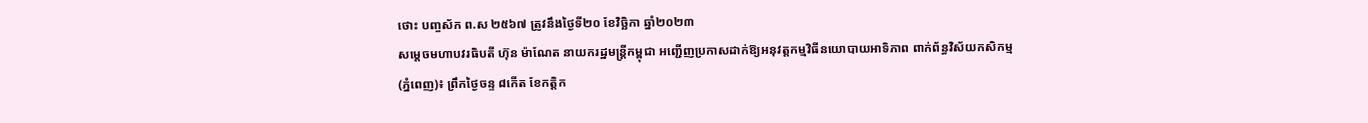ថោះ បញ្ចស័ក ព.ស ២៥៦៧ ត្រូវនឹងថ្ងៃទី២០ ខែវិច្ឆិកា ឆ្នាំ២០២៣
សម្តេចមហាបវរធិបតី ហ៊ុន ម៉ាណែត នាយករដ្ឋមន្ត្រីកម្ពុជា អញ្ជើញប្រកាសដាក់ឱ្យអនុវត្តកម្មវិធីនយោបាយអាទិភាព ពាក់ព័ន្ធវិស័យកសិកម្ម
(ភ្នំពេញ)៖ ព្រឹកថ្ងៃចន្ទ ៨កើត ខែកត្ដិក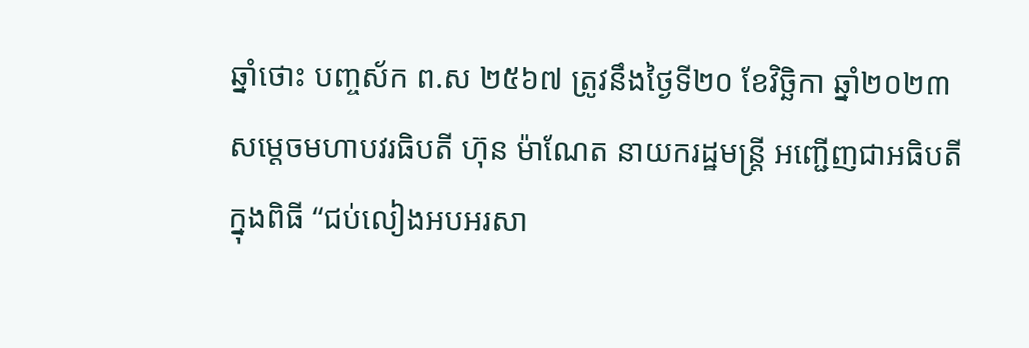ឆ្នាំថោះ បញ្ចស័ក ព.ស ២៥៦៧ ត្រូវនឹងថ្ងៃទី២០ ខែវិច្ឆិកា ឆ្នាំ២០២៣
សម្តេចមហាបវរធិបតី ហ៊ុន ម៉ាណែត នាយករដ្ឋមន្ត្រី អញ្ជើញជាអធិបតី ក្នុងពិធី “ជប់លៀងអបអរសា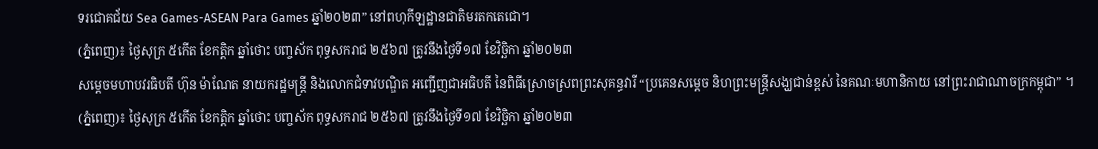ទរជោគជ័យ Sea Games-ASEAN Para Games ឆ្នាំ២០២៣” នៅពហុកីឡដ្ឋានជាតិមរតកតេជោ។
(ភ្នំពេញ)៖ ថ្ងៃសុក្រ ៥កើត ខែកត្តិក ឆ្នាំថោះ បញ្ចស័ក ពុទ្ធសករាជ ២៥៦៧ ត្រូវនឹងថ្ងៃទី១៧ ខែវិច្ឆិកា ឆ្នាំ២០២៣
សម្តេចមហាបវរធិបតី ហ៊ុន ម៉ាណែត នាយករដ្ឋមន្ត្រី និងលោកជំទាវបណ្ឌិត អញ្ជើញជាអធិបតី នៃពិធីស្រោចស្រពព្រះសុគន្ធវារី “ប្រគេនសម្តេច និហព្រះមន្ត្រីសង្ឃជាន់ខ្ពស់ នៃគណៈមហានិកាយ នៅព្រះរាជាណាចក្រកម្ពុជា” ។
(ភ្នំពេញ)៖ ថ្ងៃសុក្រ ៥កើត ខែកត្តិក ឆ្នាំថោះ បញ្ចស័ក ពុទ្ធសករាជ ២៥៦៧ ត្រូវនឹងថ្ងៃទី១៧ ខែវិច្ឆិកា ឆ្នាំ២០២៣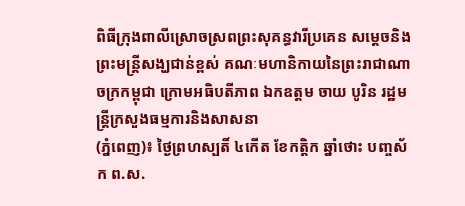ពិធីក្រុងពាលីស្រោចស្រពព្រះសុគន្ធវារីប្រគេន សម្តេចនិងព្រះមន្រ្តីសង្ឃជាន់ខ្ពស់ គណៈមហានិកាយនៃព្រះរាជាណាចក្រកម្ពុជា ក្រោមអធិបតីភាព ឯកឧត្តម ចាយ បូរិន រដ្ឋមន្រ្តីក្រសួងធម្មការនិងសាសនា
(ភ្នំពេញ)៖ ថ្ងៃព្រហស្បតិ៍ ៤កើត ខែកត្តិក ឆ្នាំថោះ បញ្ចស័ក ព.ស.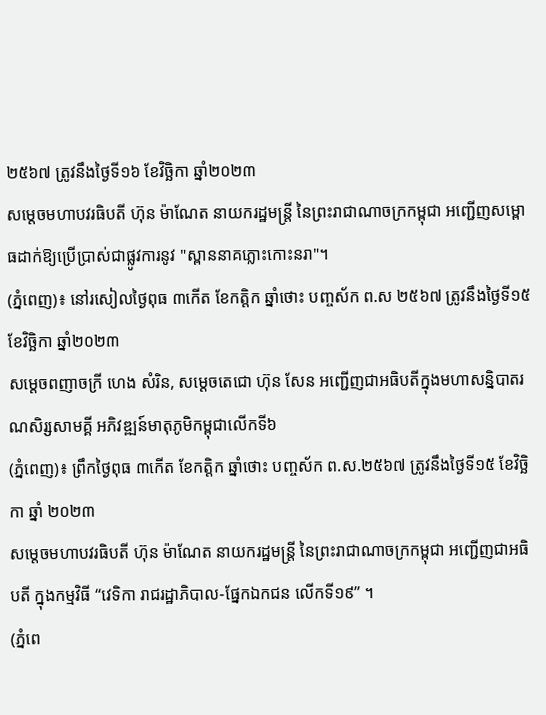២៥៦៧ ត្រូវនឹងថ្ងៃទី១៦ ខែវិច្ឆិកា ឆ្នាំ២០២៣
សម្តេចមហាបវរធិបតី ហ៊ុន ម៉ាណែត នាយករដ្ឋមន្ត្រី នៃព្រះរាជាណាចក្រកម្ពុជា អញ្ជើញសម្ពោធដាក់ឱ្យប្រើប្រាស់ជាផ្លូវការនូវ "ស្ពាននាគភ្លោះកោះនរា"។
(ភ្នំពេញ)៖ នៅរសៀលថ្ងៃពុធ ៣កើត ខែកត្ដិក ឆ្នាំថោះ បញ្ចស័ក ព.ស ២៥៦៧ ត្រូវនឹងថ្ងៃទី១៥ ខែវិច្ឆិកា ឆ្នាំ២០២៣
សម្ដេចពញាចក្រី ហេង សំរិន, សម្តេចតេជោ ហ៊ុន សែន អញ្ជើញជាអធិបតីក្នុងមហាសន្និបាតរណសិរ្សសាមគ្គី អភិវឌ្ឍន៍មាតុភូមិកម្ពុជាលើកទី៦
(ភ្នំពេញ)៖ ព្រឹកថ្ងៃពុធ ៣កើត ខែកត្តិក ឆ្នាំថោះ បញ្ចស័ក ព.ស.២៥៦៧ ត្រូវនឹងថ្ងៃទី១៥ ខែវិច្ឆិកា ឆ្នាំ ២០២៣
សម្តេចមហាបវរធិបតី ហ៊ុន ម៉ាណែត នាយករដ្ឋមន្ត្រី នៃព្រះរាជាណាចក្រកម្ពុជា អញ្ជើញជាអធិបតី ក្នុងកម្មវិធី “វេទិកា រាជរដ្ឋាភិបាល-ផ្នែកឯកជន លើកទី១៩” ។
(ភ្នំពេ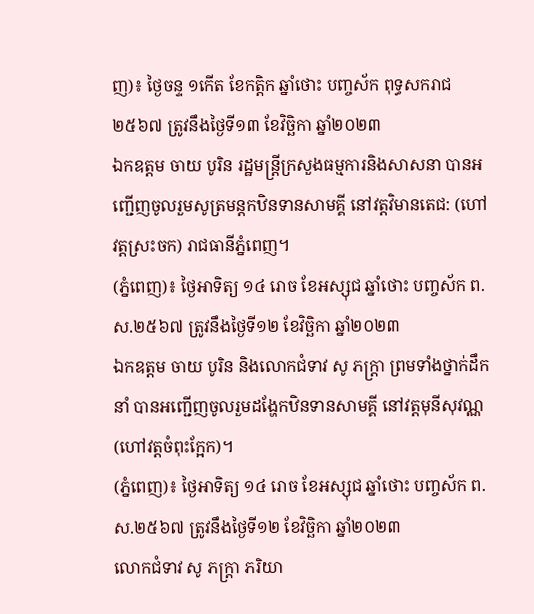ញ)៖ ថ្ងៃចន្ទ ១កើត ខែកត្តិក ឆ្នាំថោះ បញ្ចស័ក ពុទ្ធសករាជ ២៥៦៧ ត្រូវនឹងថ្ងៃទី១៣ ខែវិច្ឆិកា ឆ្នាំ២០២៣
ឯកឧត្តម ចាយ បូរិន រដ្ឋមន្រ្តីក្រសួងធម្មការនិងសាសនា បានអញ្ជើញចូលរួមសូត្រមន្តកឋិនទានសាមគ្គី នៅវត្តវិមានតេជ: (ហៅវត្តស្រះចក) រាជធានីភ្នំពេញ។
(ភ្នំពេញ)៖ ថ្ងៃអាទិត្យ ១៤ រោច ខែអស្សុជ ឆ្នាំថោះ បញ្ចស័ក ព.ស.២៥៦៧ ត្រូវនឹងថ្ងៃទី១២ ខែវិច្ឆិកា ឆ្នាំ២០២៣
ឯកឧត្តម ចាយ បូរិន និងលោកជំទាវ សូ ភក្ត្រា ព្រមទាំងថ្នាក់ដឹកនាំ បានអញ្ជើញចូលរួមដង្ហែកឋិនទានសាមគ្គី នៅវត្តមុនីសុវណ្ណ (ហៅវត្តចំពុះក្អែក)។
(ភ្នំពេញ)៖ ថ្ងៃអាទិត្យ ១៤ រោច ខែអស្សុជ ឆ្នាំថោះ បញ្ចស័ក ព.ស.២៥៦៧ ត្រូវនឹងថ្ងៃទី១២ ខែវិច្ឆិកា ឆ្នាំ២០២៣
លោកជំទាវ សូ ភក្ត្រា ភរិយា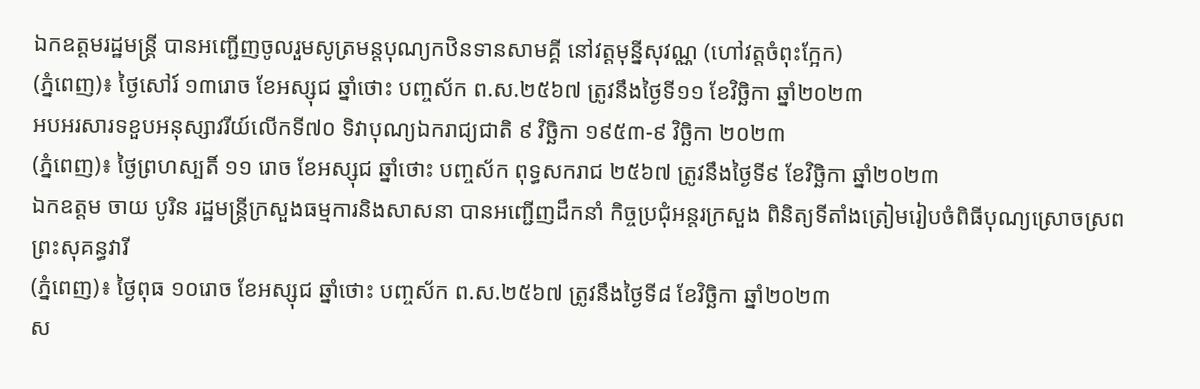ឯកឧត្តមរដ្ឋមន្ត្រី បានអញ្ជើញចូលរួមសូត្រមន្តបុណ្យកឋិនទានសាមគ្គី នៅវត្តមុន្នីសុវណ្ណ (ហៅវត្តចំពុះក្អែក)
(ភ្នំពេញ)៖ ថ្ងៃសៅរ៍ ១៣រោច ខែអស្សុជ ឆ្នាំថោះ បញ្ចស័ក ព.ស.២៥៦៧ ត្រូវនឹងថ្ងៃទី១១ ខែវិច្ឆិកា ឆ្នាំ២០២៣
អបអរសារទខួបអនុស្សាវរីយ៍លើកទី៧០ ទិវាបុណ្យឯករាជ្យជាតិ ៩ វិច្ឆិកា ១៩៥៣-៩ វិច្ឆិកា ២០២៣
(ភ្នំពេញ)៖ ថ្ងៃព្រហស្បតិ៍ ១១ រោច ខែអស្សុជ ឆ្នាំថោះ បញ្ចស័ក ពុទ្ធសករាជ ២៥៦៧ ត្រូវនឹងថ្ងៃទី៩ ខែវិច្ឆិកា ឆ្នាំ២០២៣
ឯកឧត្តម ចាយ បូរិន រដ្ឋមន្រ្តីក្រសួងធម្មការនិងសាសនា បានអញ្ជើញដឹកនាំ កិច្ចប្រជុំអន្តរក្រសួង ពិនិត្យទីតាំងត្រៀមរៀបចំពិធីបុណ្យស្រោចស្រព ព្រះសុគន្ធវារី
(ភ្នំពេញ)៖ ថ្ងៃពុធ ១០រោច ខែអស្សុជ ឆ្នាំថោះ បញ្ចស័ក ព.ស.២៥៦៧ ត្រូវនឹងថ្ងៃទី៨ ខែវិច្ឆិកា ឆ្នាំ២០២៣
ស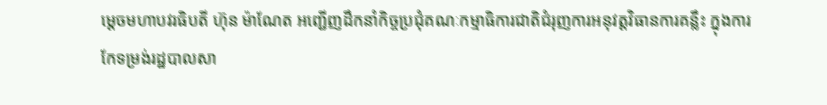ម្តេចមហាបវរធិបតី ហ៊ុន ម៉ាណែត អញ្ជើញដឹកនាំកិច្ចប្រជុំគណៈកម្មាធិការជាតិជំរុញការអនុវត្តវិធានការគន្លឹះ ក្នុងការកែទម្រង់រដ្ឋបាលសា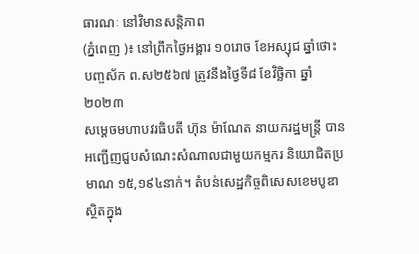ធារណៈ នៅវិមានសន្តិភាព
(ភ្នំពេញ )៖ នៅព្រឹកថ្ងៃអង្គារ ១០រោច ខែអស្សុជ ឆ្នាំថោះ បញ្ចស័ក ព.ស២៥៦៧ ត្រូវនឹងថ្ងៃទី៨ ខែវិច្ឆិកា ឆ្នាំ២០២៣
សម្តេចមហាបវរធិបតី ហ៊ុន ម៉ាណែត នាយករដ្ឋមន្ត្រី បានអញ្ជើញជួបសំណេះសំណាលជាមួយកម្មករ និយោជិតប្រមាណ ១៥,១៩៤នាក់។ តំបន់សេដ្ឋកិច្ចពិសេសខេមបូឌា ស្ថិតក្នុង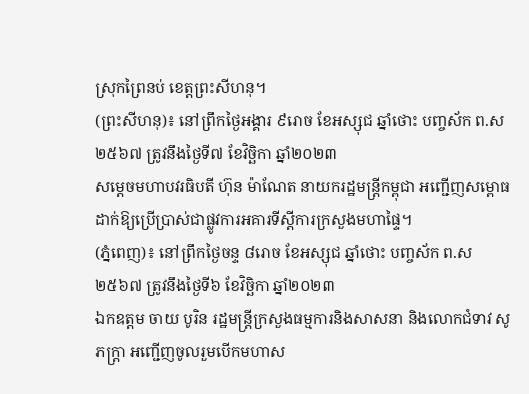ស្រុកព្រៃនប់ ខេត្តព្រះសីហនុ។
(ព្រះសីហនុ)៖ នៅព្រឹកថ្ងៃអង្គារ ៩រោច ខែអស្សុជ ឆ្នាំថោះ បញ្ចស័ក ព.ស២៥៦៧ ត្រូវនឹងថ្ងៃទី៧ ខែវិច្ឆិកា ឆ្នាំ២០២៣
សម្តេចមហាបវរធិបតី ហ៊ុន ម៉ាណែត នាយករដ្ឋមន្ត្រីកម្ពុជា អញ្ជើញសម្ពោធដាក់ឱ្យប្រើប្រាស់ជាផ្លូវការអគារទីស្តីការក្រសួងមហាផ្ទៃ។
(ភ្នំពេញ)៖ នៅព្រឹកថ្ងៃចន្ទ ៨រោច ខែអស្សុជ ឆ្នាំថោះ បញ្ចស័ក ព.ស២៥៦៧ ត្រូវនឹងថ្ងៃទី៦ ខែវិច្ឆិកា ឆ្នាំ២០២៣
ឯកឧត្តម ចាយ បូរិន រដ្ឋមន្ត្រីក្រសួងធម្មការនិងសាសនា និងលោកជំទាវ សូ ភក្ត្រា អញ្ជើញចូលរួមបើកមហាស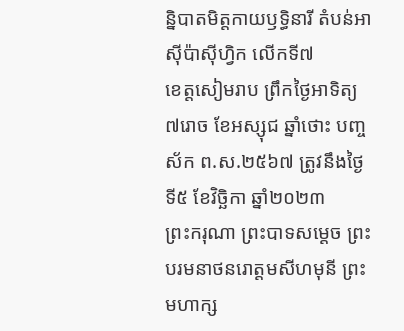ន្និបាតមិត្តកាយឫទ្ធិនារី តំបន់អាស៊ីប៉ាស៊ីហ្វិក លើកទី៧
ខេត្តសៀមរាប ព្រឹកថ្ងៃអាទិត្យ ៧រោច ខែអស្សុជ ឆ្នាំថោះ បញ្ចស័ក ព.ស.២៥៦៧ ត្រូវនឹងថ្ងៃទី៥ ខែវិច្ឆិកា ឆ្នាំ២០២៣
ព្រះករុណា ព្រះបាទសម្ដេច ព្រះបរមនាថនរោត្តមសីហមុនី ព្រះមហាក្ស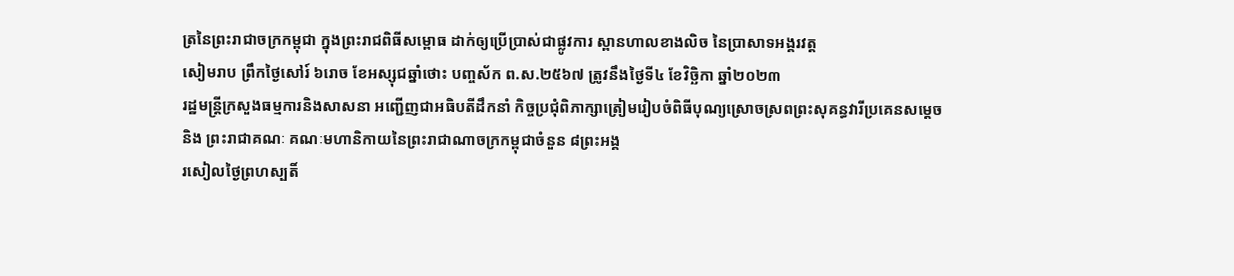ត្រនៃព្រះរាជាចក្រកម្ពុជា ក្នុងព្រះរាជពិធីសម្ពោធ ដាក់ឲ្យប្រើប្រាស់ជាផ្លូវការ ស្ពានហាលខាងលិច នៃប្រាសាទអង្គរវត្ត
សៀមរាប ព្រឹកថ្ងៃសៅរ៍ ៦រោច ខែអស្សុជឆ្នាំថោះ បញ្ចស័ក ព.ស.២៥៦៧ ត្រូវនឹងថ្ងៃទី៤ ខែវិច្ឆិកា ឆ្នាំ២០២៣
រដ្ឋមន្រ្តីក្រសួងធម្មការនិងសាសនា អញ្ជើញជាអធិបតីដឹកនាំ កិច្ចប្រជុំពិភាក្សាត្រៀមរៀបចំពិធីបុណ្យស្រោចស្រពព្រះសុគន្ធវារីប្រគេនសម្តេច និង ព្រះរាជាគណៈ គណៈមហានិកាយនៃព្រះរាជាណាចក្រកម្ពុជាចំនួន ៨ព្រះអង្គ
រសៀលថ្ងៃព្រហស្បតិ៍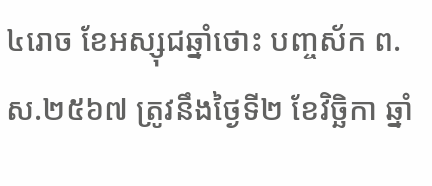៤រោច ខែអស្សុជឆ្នាំថោះ បញ្ចស័ក ព.ស.២៥៦៧ ត្រូវនឹងថ្ងៃទី២ ខែវិច្ឆិកា ឆ្នាំ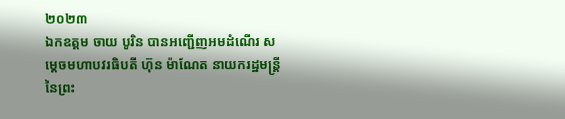២០២៣
ឯកឧត្តម ចាយ បូរិន បានអញ្ជើញអមដំណើរ សម្តេចមហាបវរធិបតី ហ៊ុន ម៉ាណែត នាយករដ្ឋមន្ត្រី នៃព្រះ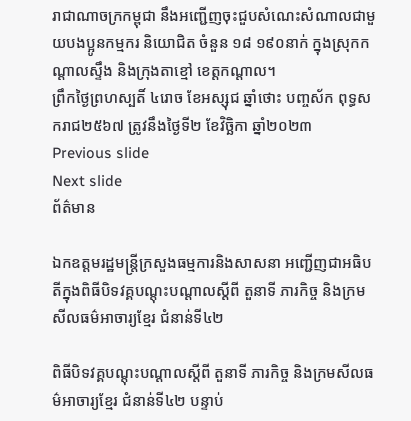រាជាណាចក្រកម្ពុជា នឹងអញ្ជើញចុះជួបសំណេះសំណាលជាមួយបងប្អូនកម្មករ និយោជិត ចំនួន ១៨ ១៩០នាក់ ក្នុងស្រុកកណ្តាលស្ទឹង និងក្រុងតាខ្មៅ ខេត្តកណ្តាល។
ព្រឹកថ្ងៃព្រហស្បតិ៍ ៤រោច ខែអស្សុជ ឆ្នាំថោះ បញ្ចស័ក ពុទ្ធសករាជ២៥៦៧ ត្រូវនឹងថ្ងៃទី២ ខែវិច្ឆិកា ឆ្នាំ២០២៣
Previous slide
Next slide
ព័ត៌មាន

ឯកឧត្តមរដ្ឋមន្រ្តីក្រសួងធម្មការនិងសាសនា អញ្ជើញជាអធិបតីក្នុងពិធីបិទវគ្គបណ្តុះបណ្តាលស្តីពី តួនាទី ភារកិច្ច និងក្រមសីលធម៌អាចារ្យខ្មែរ ជំនាន់ទី៤២

ពិធីបិទវគ្គបណ្តុះបណ្តាលស្តីពី តួនាទី ភារកិច្ច និងក្រមសីលធម៌អាចារ្យខ្មែរ ជំនាន់ទី៤២ បន្ទាប់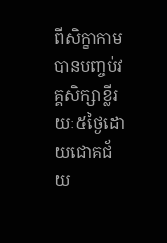ពីសិក្ខាកាមបានបញ្ចប់វគ្គសិក្សាខ្លីរយៈ៥ថ្ងៃដោយជោគជ័យ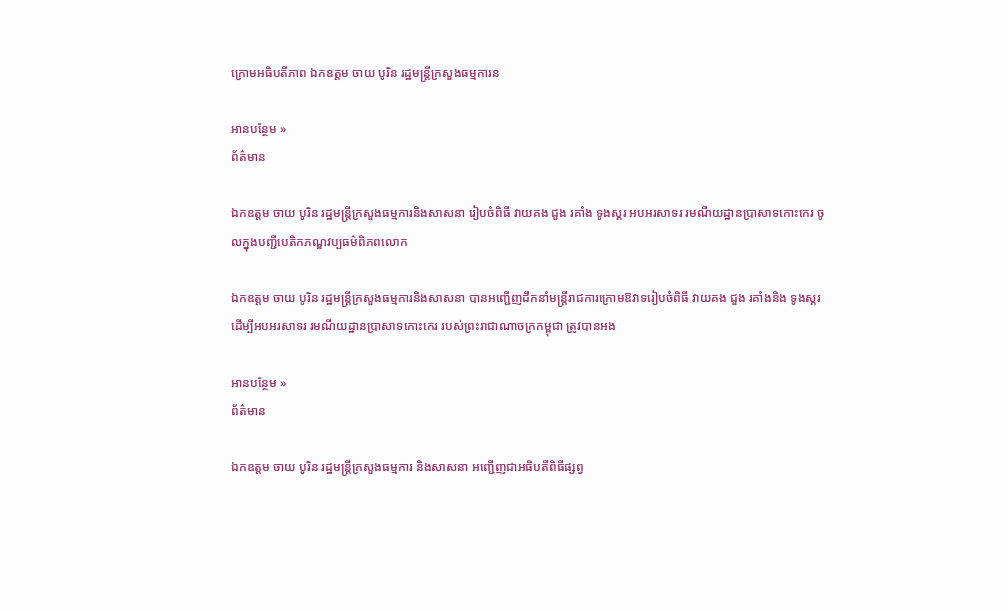ក្រោមអធិបតីភាព ឯកឧត្តម ចាយ បូរិន រដ្ឋមន្រ្តីក្រសួងធម្មការន

អានបន្ថែម »
ព័ត៌មាន

ឯកឧត្តម ចាយ បូរិន រដ្ឋមន្រ្តីក្រសួងធម្មការនិងសាសនា រៀបចំពិធី វាយគង ជួង រគាំង ទូងស្គរ អបអរសាទរ រមណីយដ្ឋានប្រាសាទកោះកេរ ចូលក្នុងបញ្ជីបេតិកភណ្ឌវប្បធម៌ពិភពលោក

ឯកឧត្តម ចាយ បូរិន រដ្ឋមន្រ្តីក្រសួងធម្មការនិងសាសនា បានអញ្ជើញដឹកនាំមន្រ្តីរាជការក្រោមឱវាទរៀបចំពិធី វាយគង ជួង រគាំងនិង ទូងស្គរ ដើម្បីអបអរសាទរ រមណីយដ្ឋានប្រាសាទកោះកេរ របស់ព្រះរាជាណាចក្រកម្ពុជា ត្រូវបានអង

អានបន្ថែម »
ព័ត៌មាន

ឯកឧត្តម ចាយ បូរិន រដ្ឋមន្រ្តីក្រសួងធម្មការ និងសាសនា អញ្ជើញជាអធិបតីពិធីផ្សព្វ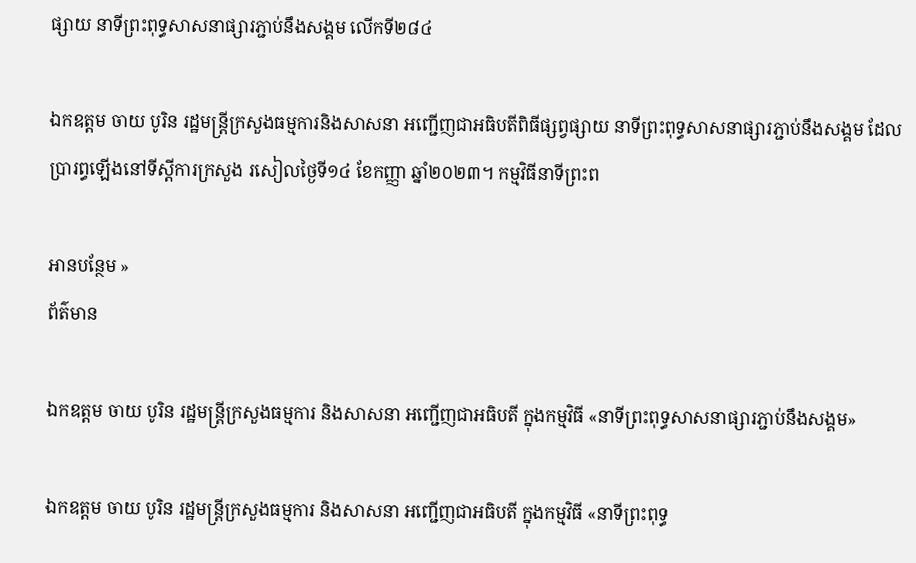ផ្សាយ នាទីព្រះពុទ្ធសាសនាផ្សារភ្ជាប់នឹងសង្គម លើកទី២៨៤

ឯកឧត្តម ចាយ បូរិន រដ្ឋមន្រ្តីក្រសួងធម្មការនិងសាសនា អញ្ជើញជាអធិបតីពិធីផ្សព្វផ្សាយ នាទីព្រះពុទ្ធសាសនាផ្សារភ្ជាប់នឹងសង្គម ដែលប្រារព្ធឡើងនៅទីស្តីការក្រសួង រសៀលថ្ងៃទី១៤ ខែកញ្ញា ឆ្នាំ២០២៣។ កម្មវិធីនាទីព្រះព

អានបន្ថែម »
ព័ត៌មាន

ឯកឧត្តម ចាយ បូរិន រដ្ឋមន្រ្តីក្រសួងធម្មការ និងសាសនា អញ្ជើញជាអធិបតី ក្នុងកម្មវិធី «នាទីព្រះពុទ្ធសាសនាផ្សារភ្ជាប់នឹងសង្គម»

ឯកឧត្តម ចាយ បូរិន រដ្ឋមន្រ្តីក្រសួងធម្មការ និងសាសនា អញ្ជើញជាអធិបតី ក្នុងកម្មវិធី «នាទីព្រះពុទ្ធ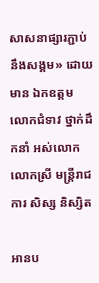សាសនាផ្សារភ្ជាប់នឹងសង្គម» ដោយមាន ឯកឧត្តម លោកជំទាវ ថ្នាក់ដឹកនាំ អស់លោក លោកស្រី មន្ត្រីរាជការ សិស្ស និស្សិត

អានប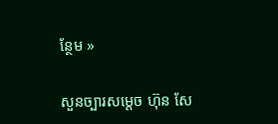ន្ថែម »

សួនច្បារសម្ដេច ហ៊ុន សែ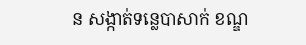ន សង្កាត់ទន្លេបាសាក់ ខណ្ឌ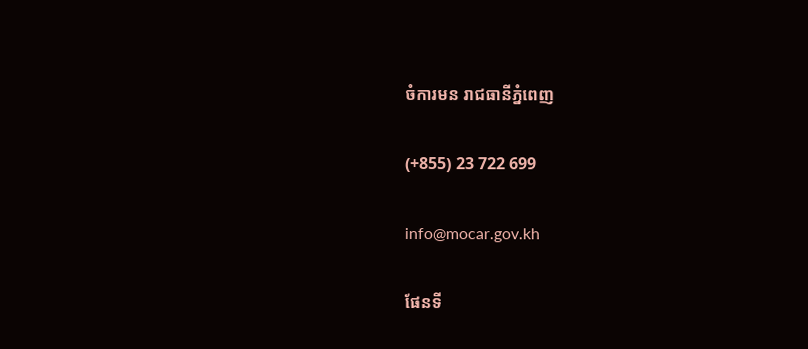ចំការមន រាជធានីភ្នំពេញ

(+855) 23 722 699

info@mocar.gov.kh

ផែនទី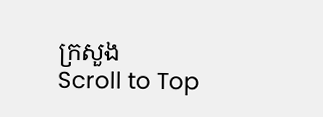ក្រសួង
Scroll to Top